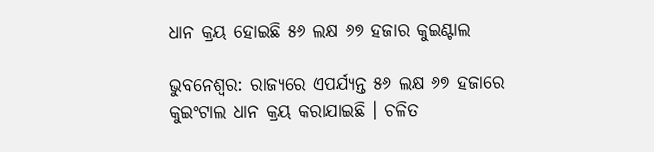ଧାନ କ୍ରୟ ହୋଇଛି ୫୬ ଲକ୍ଷ ୬୭ ହଜାର କୁଇଣ୍ଟାଲ

ଭୁବନେଶ୍ୱର: ରାଜ୍ୟରେ ଏପର୍ଯ୍ୟନ୍ତ ୫୬ ଲକ୍ଷ ୬୭ ହଜାରେ କୁଇଂଟାଲ ଧାନ କ୍ରୟ କରାଯାଇଛି । ଚଳିତ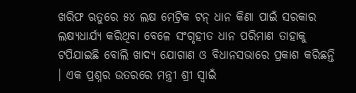ଖରିଫ ଋତୁରେ ୫୪ ଲକ୍ଷ ମେଟ୍ରିକ ଟନ୍ ଧାନ କିଣା ପାଇଁ ସରକାର ଲକ୍ଷ୍ୟଧାର୍ଯ୍ୟ କରିଥିବା ବେଳେ ସଂଗୃହୀତ ଧାନ ପରିମାଣ ତାହାକୁ ଟପିଯାଇଛି ବୋଲି ଖାଦ୍ୟ ଯୋଗାଣ ଓ ବିଧାନସଭାରେ ପ୍ରକାଶ କରିଛନ୍ତି । ଏକ ପ୍ରଶ୍ନର ଉତରରେ ମନ୍ତ୍ରୀ ଶ୍ରୀ ସ୍ୱାଇଁ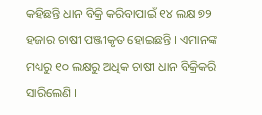କହିଛନ୍ତି ଧାନ ବିକ୍ରି କରିବାପାଇଁ ୧୪ ଲକ୍ଷ ୭୨ ହଜାର ଚାଷୀ ପଞ୍ଜୀକୃତ ହୋଇଛନ୍ତି । ଏମାନଙ୍କ ମଧ୍ୟରୁ ୧୦ ଲକ୍ଷରୁ ଅଧିକ ଚାଷୀ ଧାନ ବିକ୍ରିକରି ସାରିଲେଣି ।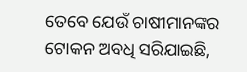ତେବେ ଯେଉଁ ଚାଷୀମାନଙ୍କର ଟୋକନ ଅବଧି ସରିଯାଇଛି,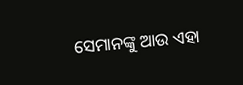ସେମାନଙ୍କୁ ଆଉ ଏହା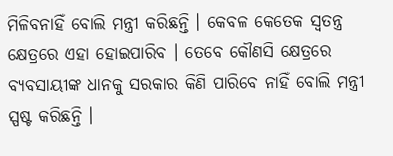ମିଳିବନାହିଁ ବୋଲି ମନ୍ତ୍ରୀ କରିଛନ୍ତି । କେବଳ କେତେକ ସ୍ୱତନ୍ତ୍ର କ୍ଷେତ୍ରରେ ଏହା ହୋଇପାରିବ । ତେବେ କୌଣସି କ୍ଷେତ୍ରରେ ବ୍ୟବସାୟୀଙ୍କ ଧାନକୁ ସରକାର କିଣି ପାରିବେ ନାହିଁ ବୋଲି ମନ୍ତ୍ରୀ ସ୍ପଷ୍ଟ କରିଛନ୍ତି ।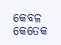କେବଳ କେତେକ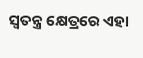ସ୍ୱତନ୍ତ୍ର କ୍ଷେତ୍ରରେ ଏହା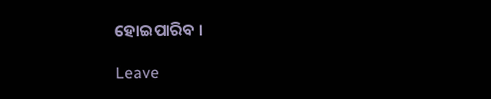ହୋଇପାରିବ ।

Leave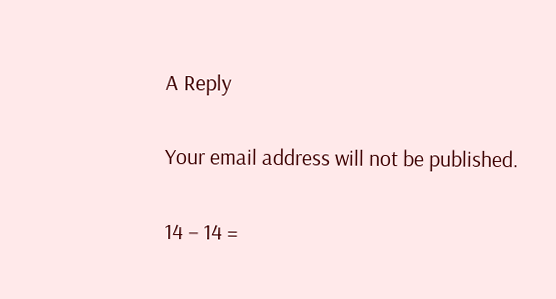A Reply

Your email address will not be published.

14 − 14 =